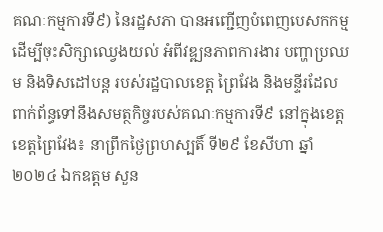គណៈកម្មការទី៩) នៃរដ្ឋសភា បានអញ្ជើញបំពេញបេសកកម្ម ដើម្បីចុះសិក្សាឈ្វេងយល់ អំពីវឌ្ឍនភាពការងារ បញ្ហាប្រឈម និងទិសដៅបន្ត របស់រដ្ឋបាលខេត្ត ព្រៃវែង និងមន្ទីរដែលពាក់ព័ន្ធទៅនឹងសមត្ថកិច្ចរបស់គណៈកម្មការទី៩ នៅក្នុងខេត្ត
ខេត្តព្រៃវែង៖ នាព្រឹកថ្ងៃព្រហស្បតិ៍ ទី២៩ ខែសីហា ឆ្នាំ២០២៤ ឯកឧត្តម សួន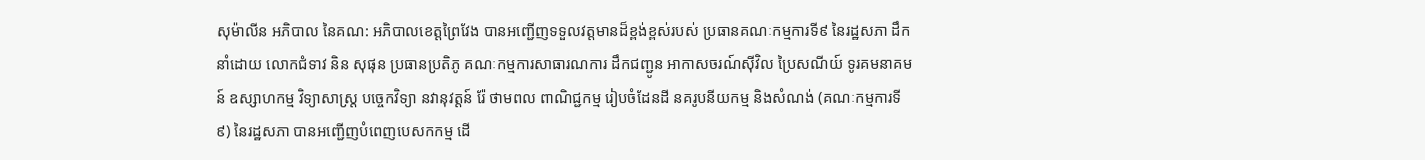សុម៉ាលីន អភិបាល នៃគណ: អភិបាលខេត្តព្រៃវែង បានអញ្ជើញទទួលវត្តមានដ៏ខ្ពង់ខ្ពស់របស់ ប្រធានគណៈកម្មការទី៩ នៃរដ្ឋសភា ដឹកនាំដោយ លោកជំទាវ និន សុផុន ប្រធានប្រតិភូ គណៈកម្មការសាធារណការ ដឹកជញ្ជូន អាកាសចរណ៍សុីវិល ប្រៃសណីយ៍ ទូរគមនាគមន៍ ឧស្សាហកម្ម វិទ្យាសាស្រ្ត បច្ចេកវិទ្យា នវានុវត្តន៍ រ៉ែ ថាមពល ពាណិជ្ជកម្ម រៀបចំដែនដី នគរូបនីយកម្ម និងសំណង់ (គណៈកម្មការទី៩) នៃរដ្ឋសភា បានអញ្ជើញបំពេញបេសកកម្ម ដើ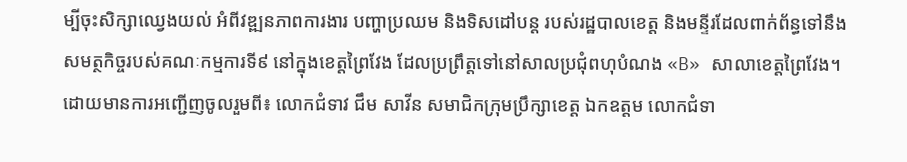ម្បីចុះសិក្សាឈ្វេងយល់ អំពីវឌ្ឍនភាពការងារ បញ្ហាប្រឈម និងទិសដៅបន្ត របស់រដ្ឋបាលខេត្ត និងមន្ទីរដែលពាក់ព័ន្ធទៅនឹងសមត្ថកិច្ចរបស់គណៈកម្មការទី៩ នៅក្នុងខេត្តព្រៃវែង ដែលប្រព្រឹត្តទៅនៅសាលប្រជុំពហុបំណង «B» សាលាខេត្តព្រៃវែង។
ដោយមានការអញ្ជើញចូលរួមពី៖ លោកជំទាវ ជឹម សាវីន សមាជិកក្រុមប្រឹក្សាខេត្ត ឯកឧត្តម លោកជំទា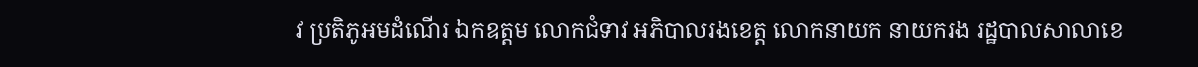វ ប្រតិភូអមដំណើរ ឯកឧត្តម លោកជំទាវ អភិបាលរងខេត្ត លោកនាយក នាយករង រដ្ឋបាលសាលាខេ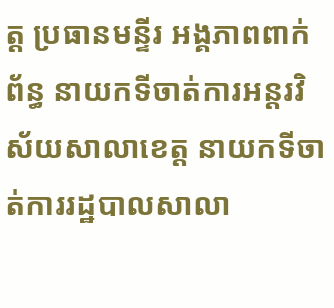ត្ត ប្រធានមន្ទីរ អង្គភាពពាក់ព័ន្ធ នាយកទីចាត់ការអន្តរវិស័យសាលាខេត្ត នាយកទីចាត់ការរដ្ឋបាលសាលា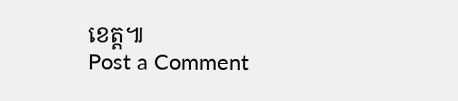ខេត្ត៕
Post a Comment